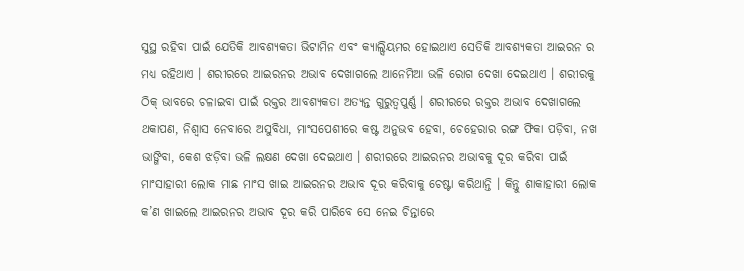ସୁସ୍ଥ ରହିବା ପାଇଁ ଯେତିକି ଆବଶ୍ୟକତା ଭିଟାମିନ ଏବଂ କ୍ୟାଲ୍ସିୟମର ହୋଇଥାଏ ସେତିକି ଆବଶ୍ୟକତା ଆଇରନ ର ମଧ୍ୟ ରହିଥାଏ । ଶରୀରରେ ଆଇରନର ଅଭାବ ଦେଖାଗଲେ ଆନେମିଆ ଭଳି ରୋଗ ଦେଖା ଦେଇଥାଏ । ଶରୀରକୁ ଠିକ୍ ଭାବରେ ଚଳାଇବା ପାଇଁ ରକ୍ତର ଆବଶ୍ୟକତା ଅତ୍ୟନ୍ତ ଗୁରୁତ୍ୱପୁର୍ଣ୍ଣ । ଶରୀରରେ ରକ୍ତର ଅଭାବ ଦେଖାଗଲେ ଥକାପଣ, ନିଶ୍ୱାସ ନେବାରେ ଅସୁବିଧା, ମାଂସପେଶୀରେ କଷ୍ଟ ଅନୁଭବ ହେବା, ଚେହେରାର ରଙ୍ଗ ଫିକା ପଡ଼ିବା, ନଖ ଭାଙ୍ଗିବା, କେଶ ଝଡ଼ିବା ଭଳି ଲକ୍ଷଣ ଦେଖା ଦେଇଥାଏ । ଶରୀରରେ ଆଇରନର ଅଭାବକୁ ଦୂର କରିବା ପାଇଁ ମାଂସାହାରୀ ଲୋକ ମାଛ ମାଂସ ଖାଇ ଆଇରନର ଅଭାବ ଦୂର କରିବାକୁ ଚେଷ୍ଟା କରିଥାନ୍ତି । କିନ୍ତୁ ଶାକାହାରୀ ଲୋକ କ’ଣ ଖାଇଲେ ଆଇରନର ଅଭାବ ଦୂର କରି ପାରିବେ ସେ ନେଇ ଚିନ୍ତାରେ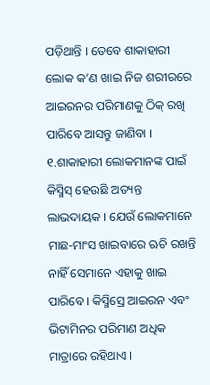ପଡ଼ିଥାନ୍ତି । ତେବେ ଶାକାହାରୀ ଲୋକ କ’ଣ ଖାଇ ନିଜ ଶରୀରରେ ଆଇରନର ପରିମାଣକୁ ଠିକ୍ ରଖି ପାରିବେ ଆସନ୍ତୁ ଜାଣିବା ।
୧.ଶାକାହାରୀ ଲୋକମାନଙ୍କ ପାଇଁ କିସ୍ମିସ୍ ହେଉଛି ଅତ୍ୟନ୍ତ ଲାଭଦାୟକ । ଯେଉଁ ଲୋକମାନେ ମାଛ-ମାଂସ ଖାଇବାରେ ଋଚି ରଖନ୍ତି ନାହିଁ ସେମାନେ ଏହାକୁ ଖାଇ ପାରିବେ । କିସ୍ମିସ୍ରେ ଆଇରନ ଏବଂ ଭିଟାମିନର ପରିମାଣ ଅଧିକ ମାତ୍ରାରେ ରହିଥାଏ ।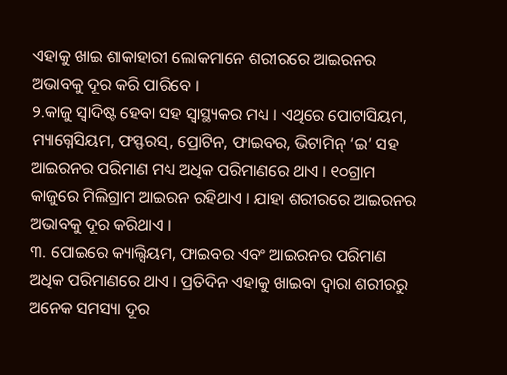ଏହାକୁ ଖାଇ ଶାକାହାରୀ ଲୋକମାନେ ଶରୀରରେ ଆଇରନର ଅଭାବକୁ ଦୂର କରି ପାରିବେ ।
୨.କାଜୁ ସ୍ୱାଦିଷ୍ଟ ହେବା ସହ ସ୍ୱାସ୍ଥ୍ୟକର ମଧ୍ୟ । ଏଥିରେ ପୋଟାସିୟମ, ମ୍ୟାଗ୍ନେସିୟମ, ଫସ୍ଫରସ୍, ପ୍ରୋଟିନ, ଫାଇବର, ଭିଟାମିନ୍ ‘ଇ’ ସହ ଆଇରନର ପରିମାଣ ମଧ୍ୟ ଅଧିକ ପରିମାଣରେ ଥାଏ । ୧୦ଗ୍ରାମ କାଜୁରେ ମିଲିଗ୍ରାମ ଆଇରନ ରହିଥାଏ । ଯାହା ଶରୀରରେ ଆଇରନର ଅଭାବକୁ ଦୂର କରିଥାଏ ।
୩. ପୋଇରେ କ୍ୟାଲ୍ସିୟମ, ଫାଇବର ଏବଂ ଆଇରନର ପରିମାଣ ଅଧିକ ପରିମାଣରେ ଥାଏ । ପ୍ରତିଦିନ ଏହାକୁ ଖାଇବା ଦ୍ୱାରା ଶରୀରରୁ ଅନେକ ସମସ୍ୟା ଦୂର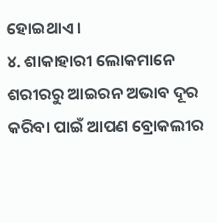ହୋଇଥାଏ ।
୪. ଶାକାହାରୀ ଲୋକମାନେ ଶରୀରରୁ ଆଇରନ ଅଭାବ ଦୂର କରିବା ପାଇଁ ଆପଣ ବ୍ରୋକଲୀର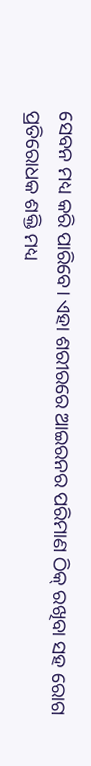ସେବନ ମଧ୍ୟ କରି ପାରିବେ। ଏହା ଶରୀରରେ ଆଇରନର ପରିମାଣ ଠିକ୍ ରଖିବା ସହ ରୋଗ ପ୍ରତିରୋଧକ ଶକ୍ତି ମଧ୍ୟ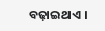ବଢ଼ାଇଥାଏ ।